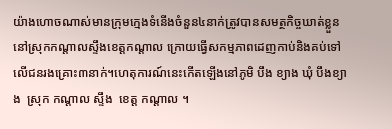យ៉ាងហោចណាស់មានក្រុមក្មេងទំនើងចំនួន៤នាក់ត្រូវបានសមត្ថកិច្ចឃាត់ខ្លួននៅស្រុកកណ្តាលស្ទឹងខេត្តកណ្តាល ក្រោយធ្វើសកម្មភាពដេញកាប់និងគប់ទៅលើជនរងគ្រោះ៣នាក់។ហេតុការណ៍នេះកើតឡើងនៅភូមិ បឹង ខ្យាង ឃុំ បឹងខ្យាង  ស្រុក កណ្ដាល ស្ទឹង  ខេត្ត កណ្ដាល ។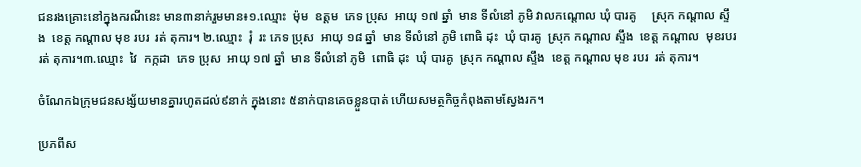ជនរងគ្រោះនៅក្នុងករណីនេះ មាន៣នាក់រួមមាន៖១.ឈ្មោះ  ម៉ុម  ឧត្តម  ភេទ ប្រុស  អាយុ ១៧ ឆ្នាំ  មាន ទីលំនៅ ភូមិ វាលកណ្តោល ឃុំ បារគូ     ស្រុក កណ្ដាល ស្ទឹង  ខេត្ត កណ្ដាល មុខ របរ  រត់ តុការ។ ២.ឈ្មោះ  រុំ  រះ ភេទ ប្រុស  អាយុ ១៨ ឆ្នាំ  មាន ទីលំនៅ ភូមិ ពោធិ ដុះ  ឃុំ បារគូ  ស្រុក កណ្ដាល ស្ទឹង  ខេត្ត កណ្ដាល  មុខរបរ  រត់ តុការ។៣.ឈ្មោះ  វៃ  កក្កដា  ភេទ ប្រុស  អាយុ ១៧ ឆ្នាំ  មាន ទីលំនៅ ភូមិ  ពោធិ ដុះ  ឃុំ បារគូ  ស្រុក កណ្ដាល ស្ទឹង  ខេត្ត កណ្ដាល មុខ របរ  រត់ តុការ។

ចំណែកឯក្រុមជនសង្ស័យមានគ្នារហូតដល់៩នាក់ ក្នុងនោះ ៥នាក់បានគេចខ្លួនបាត់ ហើយសមត្ថកិច្ចកំពុងតាមស្វែងរក។

ប្រភពីស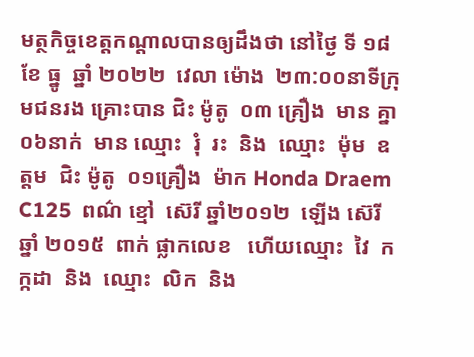មត្ថកិច្ចខេត្តកណ្តាលបានឲ្យដឹងថា នៅថ្ងៃ ទី ១៨   ខែ ធ្នូ  ឆ្នាំ ២០២២  វេលា ម៉ោង  ២៣:០០នាទីក្រុមជនរង គ្រោះបាន ជិះ ម៉ូតូ  ០៣ គ្រឿង  មាន គ្នា  ០៦នាក់  មាន ឈ្មោះ  រុំ  រះ  និង  ឈ្មោះ  ម៉ុម  ឧត្តម  ជិះ ម៉ូតូ  ០១គ្រឿង  ម៉ាក Honda Draem C125  ពណ៌ ខ្មៅ  ស៊េរី ឆ្នាំ២០១២  ឡើង ស៊េរី ឆ្នាំ ២០១៥  ពាក់ ផ្លាកលេខ   ហេីយឈ្មោះ  វៃ  កក្កដា  និង  ឈ្មោះ  លិក  និង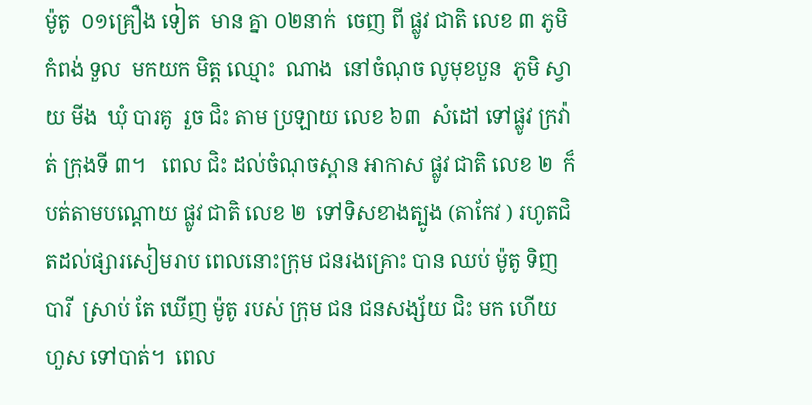ម៉ូតូ  ០១គ្រឿង ទៀត  មាន គ្នា ០២នាក់  ចេញ ពី ផ្លូវ ជាតិ លេខ ៣ ភូមិ កំពង់ ទួល  មកយក មិត្ត ឈ្មោះ  ណាង  នៅចំណុច លូមុខបួន  ភូមិ ស្វាយ មីង  ឃុំ បារគូ  រួច ជិះ តាម ប្រឡាយ លេខ ៦៣  សំដៅ ទៅផ្លូវ ក្រវ៉ាត់ ក្រុងទី ៣។   ពេល ជិះ ដល់ចំណុចស្ពាន អាកាស ផ្លូវ ជាតិ លេខ ២  ក៏បត់តាមបណ្តោយ ផ្លូវ ជាតិ លេខ ២  ទៅទិសខាងត្បូង (តាកែវ ) រហូតជិតដល់ផ្សារសៀមរាប ពេលនោះក្រុម ជនរងគ្រោះ បាន ឈប់ ម៉ូតូ ទិញ បារី  ស្រាប់ តែ ឃើញ ម៉ូតូ របស់ ក្រុម ជន ជនសង្ស័យ ជិះ មក ហេីយ ហួស ទៅបាត់។  ពេល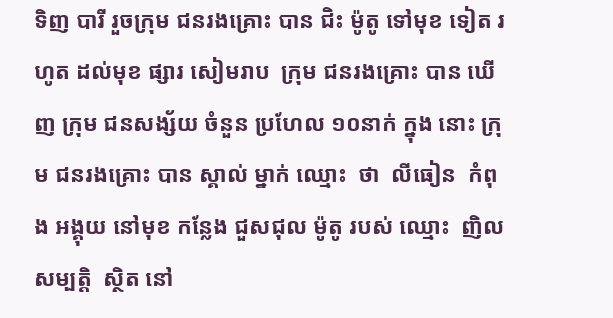ទិញ បារី រួចក្រុម ជនរងគ្រោះ បាន ជិះ ម៉ូតូ ទៅមុខ ទៀត រហូត ដល់មុខ ផ្សារ សៀមរាប  ក្រុម ជនរងគ្រោះ បាន ឃេីញ ក្រុម ជនសង្ស័យ ចំនួន ប្រហែល ១០នាក់ ក្នុង នោះ ក្រុម ជនរងគ្រោះ បាន ស្គាល់ ម្នាក់ ឈ្មោះ  ថា  លីធៀន  កំពុង អង្គុយ នៅមុខ កន្លែង ជួសជុល ម៉ូតូ របស់ ឈ្មោះ  ញិល  សម្បត្តិ  ស្ថិត នៅ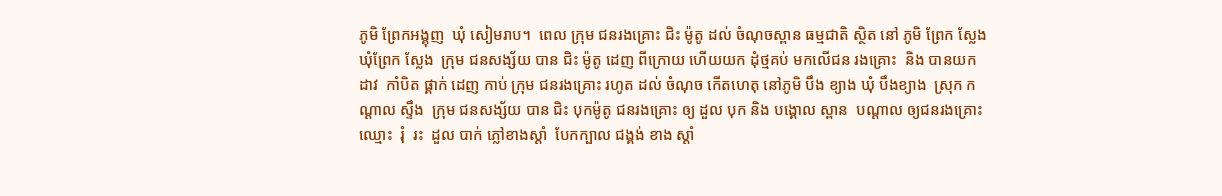ភូមិ ព្រែកអង្គុញ  ឃុំ សៀមរាប។  ពេល ក្រុម ជនរងគ្រោះ ជិះ ម៉ូតូ ដល់ ចំណុចស្ពាន ធម្មជាតិ ស្ថិត នៅ ភូមិ ព្រែក ស្លែង  ឃុំព្រែក ស្លែង  ក្រុម ជនសង្ស័យ បាន ជិះ ម៉ូតូ ដេញ ពីក្រោយ ហេីយយក ដុំថ្មគប់ មកលេីជន រងគ្រោះ  និង បានយក ដាវ  កាំបិត ផ្គាក់ ដេញ កាប់ ក្រុម ជនរងគ្រោះ រហូត ដល់ ចំណុច កេីតហេតុ នៅភូមិ បឹង ខ្យាង ឃុំ បឹងខ្យាង  ស្រុក កណ្ដាល ស្ទឹង  ក្រុម ជនសង្ស័យ បាន ជិះ បុកម៉ូតូ ជនរងគ្រោះ ឲ្យ ដួល បុក និង បង្គោល ស្ពាន  បណ្ដាល ឲ្យជនរងគ្រោះ ឈ្មោះ  រុំ  រះ  ដួល បាក់ ភ្លៅខាងស្តាំ  បែកក្បាល ជង្គង់ ខាង ស្ដាំ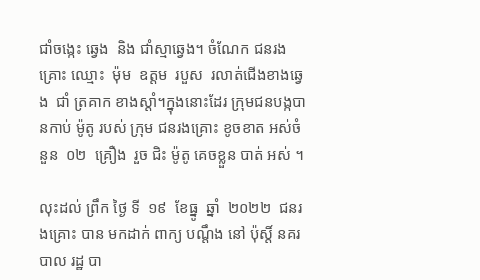ជាំចង្កេះ ឆ្វេង  និង ជាំស្មាឆ្វេង។ ចំណែក ជនរងគ្រោះ ឈ្មោះ  ម៉ុម  ឧត្តម  របួស  រលាត់ជេីងខាងឆ្វេង  ជាំ ត្រគាក ខាងស្ដាំ។ក្នុងនោះដែរ ក្រុមជនបង្កបានកាប់ ម៉ូតូ របស់ ក្រុម ជនរងគ្រោះ ខូចខាត អស់ចំនួន  ០២  គ្រឿង  រួច ជិះ ម៉ូតូ គេចខ្លួន បាត់ អស់ ។

លុះដល់ ព្រឹក ថ្ងៃ ទី  ១៩  ខែធ្នូ  ឆ្នាំ  ២០២២  ជនរងគ្រោះ បាន មកដាក់ ពាក្យ បណ្តឹង នៅ ប៉ុស្តិ៍ នគរបាល រដ្ឋ បា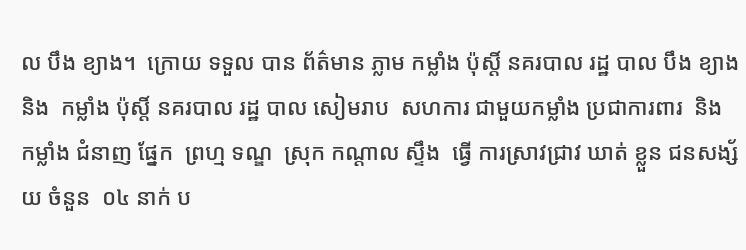ល បឹង ខ្យាង។  ក្រោយ ទទួល បាន ព័ត៌មាន ភ្លាម កម្លាំង ប៉ុស្តិ៍ នគរបាល រដ្ឋ បាល បឹង ខ្យាង  និង  កម្លាំង ប៉ុស្តិ៍ នគរបាល រដ្ឋ បាល សៀមរាប  សហការ ជាមួយកម្លាំង ប្រជាការពារ  និង កម្លាំង ជំនាញ ផ្នែក  ព្រហ្ម ទណ្ឌ  ស្រុក កណ្ដាល ស្ទឹង  ធ្វើ ការស្រាវជ្រាវ ឃាត់ ខ្លួន ជនសង្ស័យ ចំនួន  ០៤ នាក់ ប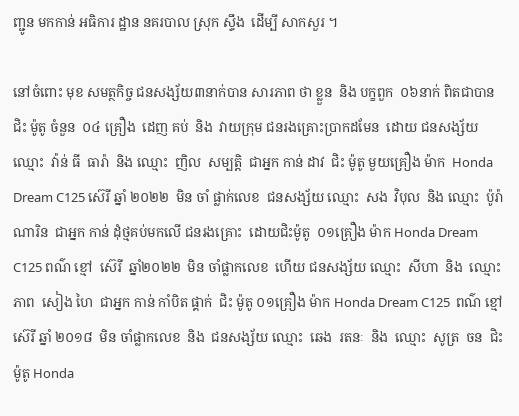ញ្ជូន មកកាន់ អធិការ ដ្ឋាន នគរបាល ស្រុក ស្ទឹង  ដេីម្បី សាកសួរ ។

នៅចំពោះ មុខ សមត្ថកិច្ច ជនសង្ស័យ៣នាក់បាន សារភាព ថា ខ្លួន  និង បក្ខពួក  ០៦នាក់ ពិតជាបានជិះ ម៉ូតូ ចំនួន  ០៤ គ្រឿង  ដេញ គប់  និង  វាយក្រុម ជនរងគ្រោះប្រាកដមែន  ដោយ ជនសង្ស័យ  ឈ្មោះ  វ៉ាន់ ធី  ធារ៉ា  និង ឈ្មោះ  ញិល  សម្បត្តិ  ជាអ្នក កាន់ ដាវ  ជិះ ម៉ូតូ មួយគ្រឿង ម៉ាក  Honda Dream C125 ស៊េរី ឆ្នាំ ២០២២  មិន ចាំ ផ្លាក់លេខ  ជនសង្ស័យ ឈ្មោះ  សង  វិបុល  និង ឈ្មោះ  ប៉ូរ៉ា  ណារិន  ជាអ្នក កាន់ ដុំថ្មគប់មកលេី ជនរងគ្រោះ  ដោយជិះម៉ូតូ  ០១គ្រឿង ម៉ាក Honda Dream C125 ពណ៌ ខ្មៅ  ស៊េរី  ឆ្នាំ២០២២  មិន ចាំផ្លាកលេខ  ហេីយ ជនសង្ស័យ ឈ្មោះ  សីហា  និង  ឈ្មោះ  ភាព  សៀង ហៃ  ជាអ្នក កាន់ កាំបិត ផ្គាក់  ជិះ ម៉ូតូ ០១គ្រឿង ម៉ាក Honda Dream C125  ពណ៌ ខ្មៅ  ស៊េរី ឆ្នាំ ២០១៨  មិន ចាំផ្លាកលេខ  និង  ជនសង្ស័យ ឈ្មោះ  ឆេង  រតនៈ  និង  ឈ្មោះ  សូត្រ  ចន  ជិះ ម៉ូតូ Honda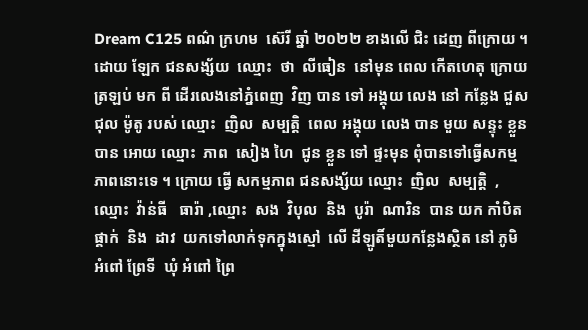Dream C125 ពណ៌ ក្រហម  ស៊េរី ឆ្នាំ ២០២២ ខាងលើ ជិះ ដេញ ពីក្រោយ ។ដោយ ឡែក ជនសង្ស័យ  ឈ្មោះ  ថា  លីធៀន  នៅមុន ពេល កេីតហេតុ ក្រោយ ត្រឡប់ មក ពី ដេីរលេងនៅភ្នំពេញ  វិញ បាន ទៅ អង្គុយ លេង នៅ កន្លែង ជួសជុល ម៉ូតូ របស់ ឈ្មោះ  ញិល  សម្បត្តិ  ពេល អង្គុយ លេង បាន មួយ សន្ទុះ ខ្លួន បាន អោយ ឈ្មោះ  ភាព  សៀង ហៃ  ជូន ខ្លួន ទៅ ផ្ទះមុន ពុំបានទៅធ្វេីសកម្មភាពនោះទេ ។ ក្រោយ ធ្វើ សកម្មភាព ជនសង្ស័យ ឈ្មោះ  ញិល  សម្បត្តិ  , ឈ្មោះ  វ៉ាន់ធី   ធារ៉ា ,ឈ្មោះ  សង  វិបុល  និង  បូរ៉ា  ណារិន  បាន យក កាំបិត ផ្គាក់  និង  ដាវ  យកទៅលាក់ទុកក្នុងស្មៅ  លេី ដីឡូតិ៍មួយកន្លែងស្ថិត នៅ ភូមិ អំពៅ ព្រែទី  ឃុំ អំពៅ ព្រៃ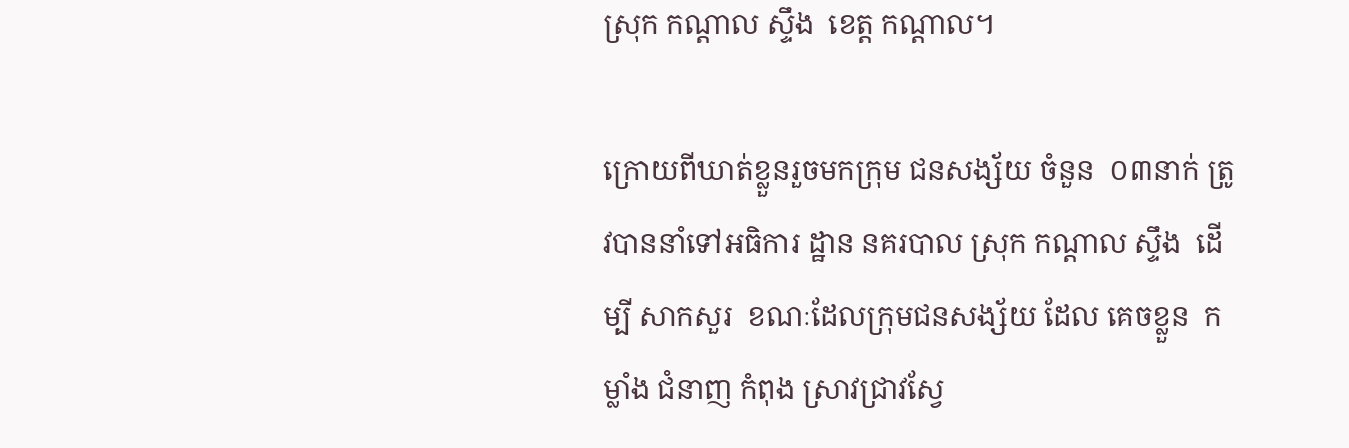ស្រុក កណ្ដាល ស្ទឹង  ខេត្ត កណ្ដាល។

ក្រោយពីឃាត់ខ្លួនរួចមកក្រុម ជនសង្ស័យ ចំនួន  ០៣នាក់ ត្រូវបាននាំទៅអធិការ ដ្ឋាន នគរបាល ស្រុក កណ្ដាល ស្ទឹង  ដេីម្បី សាកសួរ  ខណៈដែលក្រុមជនសង្ស័យ ដែល គេចខ្លួន  កម្លាំង ជំនាញ កំពុង ស្រាវជ្រាវស្វែ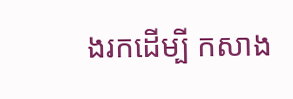ងរកដេីម្បី កសាង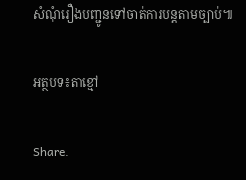សំណុំរឿងបញ្ជូនទៅចាត់ការបន្តតាមច្បាប់៕

អត្ថបទ៖តាខ្មៅ

Share.